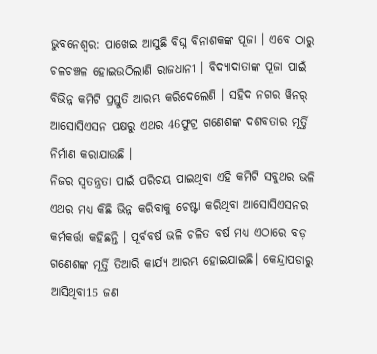ଭୁବନେଶ୍ବର: ପାଖେଇ ଆସୁଛି ବିଘ୍ନ ବିନାଶକଙ୍କ ପୂଜା । ଏବେ ଠାରୁ ଚଳଚଞ୍ଚଳ ହୋଇଉଠିଲାଣି ରାଜଧାନୀ । ବିଦ୍ୟାଦାତାଙ୍କ ପୂଜା ପାଇଁ ବିଭିନ୍ନ କମିଟି ପ୍ରସ୍ତୁତି ଆରମ୍ଭ କରିଦେଲେଣି । ସହିଦ ନଗର ୱିନର୍ ଆସୋସିଏସନ ପକ୍ଷରୁ ଏଥର 46ଫୁଟ୍ର ଗଣେଶଙ୍କ ଦଶବତାର ମୂର୍ତ୍ତି ନିର୍ମାଣ କରାଯାଉଛି ।
ନିଜର ସ୍ବତନ୍ତ୍ରତା ପାଇଁ ପରିଚୟ ପାଇଥିବା ଏହି କମିଟି ସବୁଥର ଭଳି ଏଥର ମଧ୍ୟ କିଛି ଭିନ୍ନ କରିବାକୁ ଚେଷ୍ଟା କରିଥିବା ଆସୋସିଏସନର କର୍ମକର୍ତ୍ତା କହିଛନ୍ତି । ପୂର୍ବବର୍ଷ ଭଳି ଚଳିତ ବର୍ଷ ମଧ୍ୟ ଏଠାରେ ବଡ଼ ଗଣେଶଙ୍କ ମୂର୍ତ୍ତି ତିଆରି କାର୍ଯ୍ୟ ଆରମ୍ଭ ହୋଇଯାଇଛି। କେନ୍ଦ୍ରାପଡାରୁ ଆସିଥିବା15 ଜଣ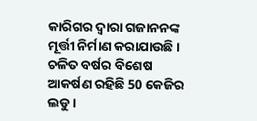କାରିଗର ଦ୍ବାରା ଗଜାନନଙ୍କ ମୂର୍ତ୍ତୀ ନିର୍ମାଣ କରାଯାଉଛି । ଚଳିତ ବର୍ଷର ବିଶେଷ ଆକର୍ଷଣ ରହିଛି 50 କେଜିର ଲଡୁ ।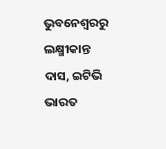ଭୁବନେଶ୍ବରରୁ ଲକ୍ଷ୍ମୀକାନ୍ତ ଦାସ, ଇଟିଭି ଭାରତ